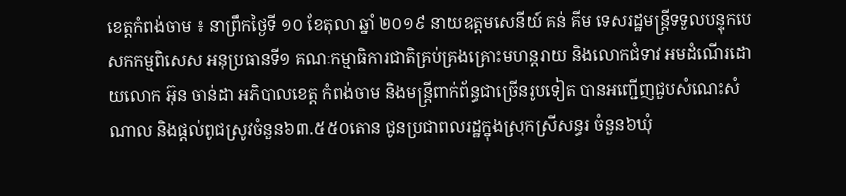ខេត្តកំពង់ចាម ៖ នាព្រឹកថ្ងៃទី ១០ ខែតុលា ឆ្នាំ ២០១៩ នាយឧត្តមសេនីយ៍ គន់ គីម ទេសរដ្ឋមន្ត្រីទទួលបន្ទុកបេសកកម្មពិសេស អនុប្រធានទី១ គណៈកម្មាធិការជាតិគ្រប់គ្រងគ្រោះមហន្តរាយ និងលោកជំទាវ អមដំណើរដោយលោក អ៊ុន ចាន់ដា អភិបាលខេត្ត កំពង់ចាម និងមន្ត្រីពាក់ព័ន្ធជាច្រើនរូបទៀត បានអញ្ជើញជួបសំណេះសំណាល និងផ្តល់ពូជស្រូវចំនួន៦៣.៥៥០តោន ជូនប្រជាពលរដ្ឋក្នុងស្រុកស្រីសន្ធរ ចំនួន៦ឃុំ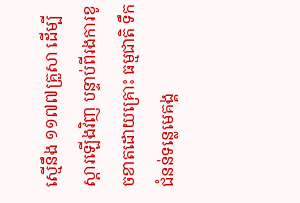ស្មើនឹង ១១៧៧គ្រួសា ដើម្បីស្តារឡើងវិញ បន្ទាប់ពីរងការខូចខាតដោយគ្រោះ ធម្មជាតិ ទឹកជំនន់ទន្លេមេគង្គ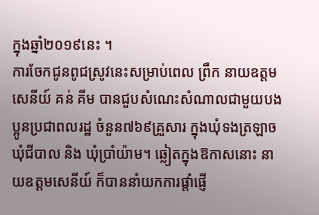ក្នុងឆ្នាំ២០១៩នេះ ។
ការចែកជូនពូជស្រូវនេះសម្រាប់ពេល ព្រឹក នាយឧត្តមសេនីយ៍ គន់ គីម បានជួបសំណេះសំណាលជាមួយបងប្អូនប្រជាពលរដ្ឋ ចំនួន៧៦៩គ្រួសារ ក្នុងឃុំទងត្រឡាច ឃុំជីបាល និង ឃុំប្រាំយ៉ាម។ ឆ្លៀតក្នុងឱកាសនោះ នាយឧត្តមសេនីយ៍ ក៏បាននាំយកការផ្តាំផ្ញើ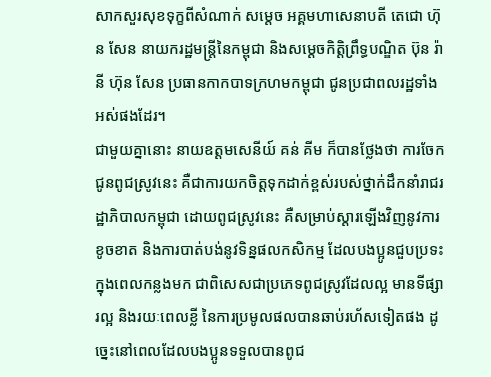សាកសួរសុខទុក្ខពីសំណាក់ សម្តេច អគ្គមហាសេនាបតី តេជោ ហ៊ុន សែន នាយករដ្ឋមន្ត្រីនៃកម្ពុជា និងសម្តេចកិត្តិព្រឹទ្ធបណ្ឌិត ប៊ុន រ៉ានី ហ៊ុន សែន ប្រធានកាកបាទក្រហមកម្ពុជា ជូនប្រជាពលរដ្ឋទាំងអស់ផងដែរ។
ជាមួយគ្នានោះ នាយឧត្តមសេនីយ៍ គន់ គីម ក៏បានថ្លែងថា ការចែកជូនពូជស្រូវនេះ គឺជាការយកចិត្តទុកដាក់ខ្ពស់របស់ថ្នាក់ដឹកនាំរាជរដ្ឋាភិបាលកម្ពុជា ដោយពូជស្រូវនេះ គឺសម្រាប់ស្តារឡើងវិញនូវការខូចខាត និងការបាត់បង់នូវទិន្នផលកសិកម្ម ដែលបងប្អូនជួបប្រទះក្នុងពេលកន្លងមក ជាពិសេសជាប្រភេទពូជស្រូវដែលល្អ មានទីផ្សារល្អ និងរយៈពេលខ្លី នៃការប្រមូលផលបានឆាប់រហ័សទៀតផង ដូច្នេះនៅពេលដែលបងប្អូនទទួលបានពូជ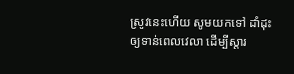ស្រូវនេះហើយ សូមយកទៅ ដាំដុះឲ្យទាន់ពេលវេលា ដើម្បីស្តារ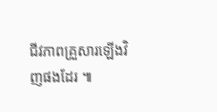ជីវភាពគ្រួសារឡើងវិញផងដែរ ៕